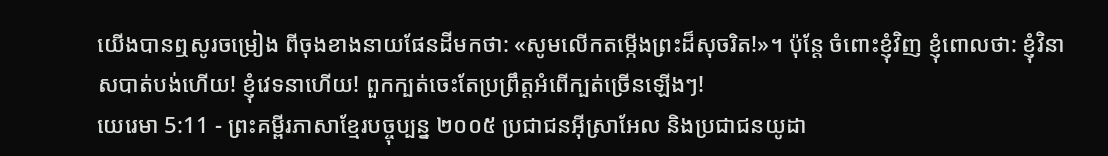យើងបានឮសូរចម្រៀង ពីចុងខាងនាយផែនដីមកថា: «សូមលើកតម្កើងព្រះដ៏សុចរិត!»។ ប៉ុន្តែ ចំពោះខ្ញុំវិញ ខ្ញុំពោលថា: ខ្ញុំវិនាសបាត់បង់ហើយ! ខ្ញុំវេទនាហើយ! ពួកក្បត់ចេះតែប្រព្រឹត្តអំពើក្បត់ច្រើនឡើងៗ!
យេរេមា 5:11 - ព្រះគម្ពីរភាសាខ្មែរបច្ចុប្បន្ន ២០០៥ ប្រជាជនអ៊ីស្រាអែល និងប្រជាជនយូដា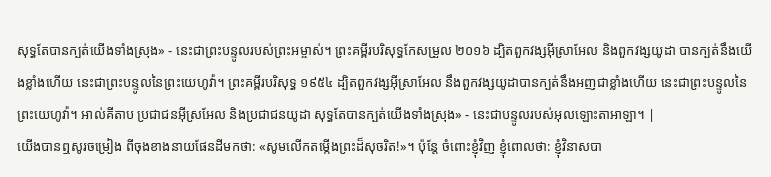សុទ្ធតែបានក្បត់យើងទាំងស្រុង» - នេះជាព្រះបន្ទូលរបស់ព្រះអម្ចាស់។ ព្រះគម្ពីរបរិសុទ្ធកែសម្រួល ២០១៦ ដ្បិតពួកវង្សអ៊ីស្រាអែល និងពួកវង្សយូដា បានក្បត់នឹងយើងខ្លាំងហើយ នេះជាព្រះបន្ទូលនៃព្រះយេហូវ៉ា។ ព្រះគម្ពីរបរិសុទ្ធ ១៩៥៤ ដ្បិតពួកវង្សអ៊ីស្រាអែល នឹងពួកវង្សយូដាបានក្បត់នឹងអញជាខ្លាំងហើយ នេះជាព្រះបន្ទូលនៃព្រះយេហូវ៉ា។ អាល់គីតាប ប្រជាជនអ៊ីស្រអែល និងប្រជាជនយូដា សុទ្ធតែបានក្បត់យើងទាំងស្រុង» - នេះជាបន្ទូលរបស់អុលឡោះតាអាឡា។ |
យើងបានឮសូរចម្រៀង ពីចុងខាងនាយផែនដីមកថា: «សូមលើកតម្កើងព្រះដ៏សុចរិត!»។ ប៉ុន្តែ ចំពោះខ្ញុំវិញ ខ្ញុំពោលថា: ខ្ញុំវិនាសបា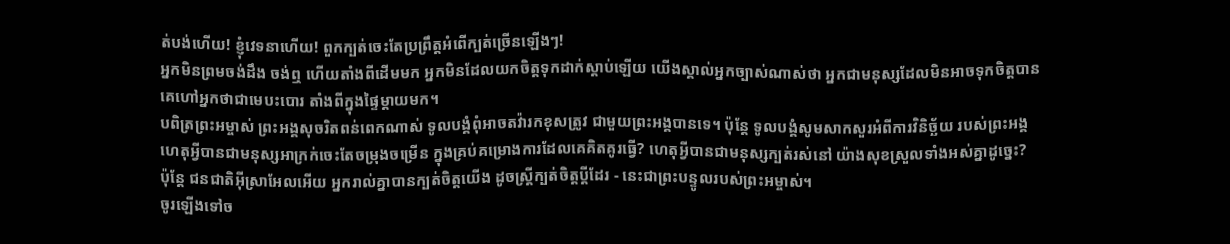ត់បង់ហើយ! ខ្ញុំវេទនាហើយ! ពួកក្បត់ចេះតែប្រព្រឹត្តអំពើក្បត់ច្រើនឡើងៗ!
អ្នកមិនព្រមចង់ដឹង ចង់ឮ ហើយតាំងពីដើមមក អ្នកមិនដែលយកចិត្តទុកដាក់ស្ដាប់ឡើយ យើងស្គាល់អ្នកច្បាស់ណាស់ថា អ្នកជាមនុស្សដែលមិនអាចទុកចិត្តបាន គេហៅអ្នកថាជាមេបះបោរ តាំងពីក្នុងផ្ទៃម្ដាយមក។
បពិត្រព្រះអម្ចាស់ ព្រះអង្គសុចរិតពន់ពេកណាស់ ទូលបង្គំពុំអាចតវ៉ារកខុសត្រូវ ជាមួយព្រះអង្គបានទេ។ ប៉ុន្តែ ទូលបង្គំសូមសាកសួរអំពីការវិនិច្ឆ័យ របស់ព្រះអង្គ ហេតុអ្វីបានជាមនុស្សអាក្រក់ចេះតែចម្រុងចម្រើន ក្នុងគ្រប់គម្រោងការដែលគេគិតគូរធ្វើ? ហេតុអ្វីបានជាមនុស្សក្បត់រស់នៅ យ៉ាងសុខស្រួលទាំងអស់គ្នាដូច្នេះ?
ប៉ុន្តែ ជនជាតិអ៊ីស្រាអែលអើយ អ្នករាល់គ្នាបានក្បត់ចិត្តយើង ដូចស្ត្រីក្បត់ចិត្តប្ដីដែរ - នេះជាព្រះបន្ទូលរបស់ព្រះអម្ចាស់។
ចូរឡើងទៅច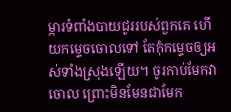ម្ការទំពាំងបាយជូររបស់ពួកគេ ហើយកម្ទេចចោលទៅ តែកុំកម្ទេចឲ្យអស់ទាំងស្រុងឡើយ។ ចូរកាប់មែកវាចោល ព្រោះមិនមែនជាមែក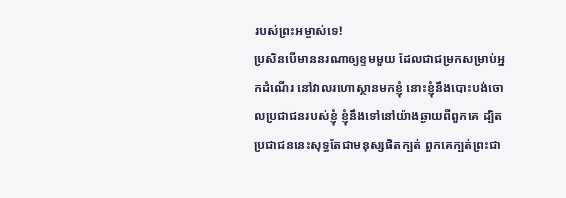របស់ព្រះអម្ចាស់ទេ!
ប្រសិនបើមាននរណាឲ្យខ្ទមមួយ ដែលជាជម្រកសម្រាប់អ្នកដំណើរ នៅវាលរហោស្ថានមកខ្ញុំ នោះខ្ញុំនឹងបោះបង់ចោលប្រជាជនរបស់ខ្ញុំ ខ្ញុំនឹងទៅនៅយ៉ាងឆ្ងាយពីពួកគេ ដ្បិតប្រជាជននេះសុទ្ធតែជាមនុស្សផិតក្បត់ ពួកគេក្បត់ព្រះជា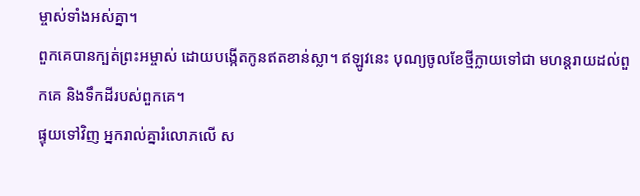ម្ចាស់ទាំងអស់គ្នា។
ពួកគេបានក្បត់ព្រះអម្ចាស់ ដោយបង្កើតកូនឥតខាន់ស្លា។ ឥឡូវនេះ បុណ្យចូលខែថ្មីក្លាយទៅជា មហន្តរាយដល់ពួកគេ និងទឹកដីរបស់ពួកគេ។
ផ្ទុយទៅវិញ អ្នករាល់គ្នារំលោភលើ ស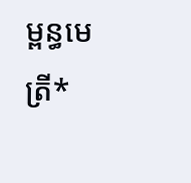ម្ពន្ធមេត្រី*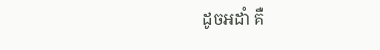ដូចអដាំ គឺ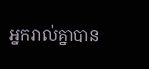អ្នករាល់គ្នាបាន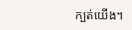ក្បត់យើង។